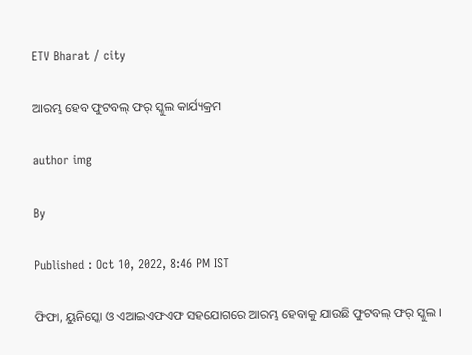ETV Bharat / city

ଆରମ୍ଭ ହେବ ଫୁଟବଲ୍ ଫର୍ ସ୍କୁଲ କାର୍ଯ୍ୟକ୍ରମ

author img

By

Published : Oct 10, 2022, 8:46 PM IST

ଫିଫା, ୟୁନିସ୍କୋ ଓ ଏଆଇଏଫଏଫ ସହଯୋଗରେ ଆରମ୍ଭ ହେବାକୁ ଯାଉଛି ଫୁଟବଲ୍ ଫର୍ ସ୍କୁଲ ।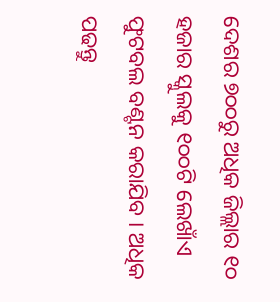ଦେଶର ୭୦୦ରୁ ଅଧିକ ଜିଲ୍ଲାର ୧୦ ହଜାର ସ୍କୁଲକୁ ୧୦୦ଟି ଲେଖାଁଏ ଫୁଟବଲ ବଣ୍ଟନ କରାଯିବ । ଅଧିକ ପଢନ୍ତୁ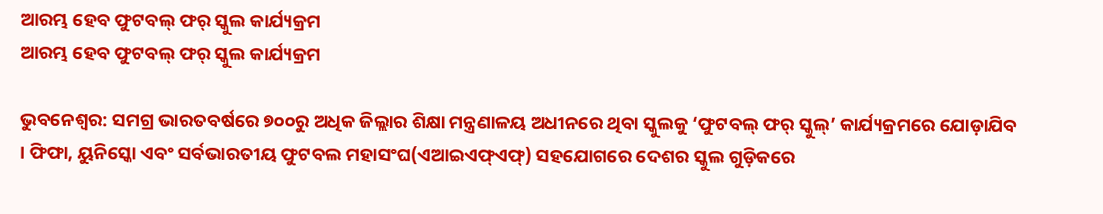ଆରମ୍ଭ ହେବ ଫୁଟବଲ୍ ଫର୍ ସ୍କୁଲ କାର୍ଯ୍ୟକ୍ରମ
ଆରମ୍ଭ ହେବ ଫୁଟବଲ୍ ଫର୍ ସ୍କୁଲ କାର୍ଯ୍ୟକ୍ରମ

ଭୁବନେଶ୍ବର: ସମଗ୍ର ଭାରତବର୍ଷରେ ୭୦୦ରୁ ଅଧିକ ଜିଲ୍ଲାର ଶିକ୍ଷା ମନ୍ତ୍ରଣାଳୟ ଅଧୀନରେ ଥିବା ସ୍କୁଲକୁ ‘ଫୁଟବଲ୍ ଫର୍ ସ୍କୁଲ୍’ କାର୍ଯ୍ୟକ୍ରମରେ ଯୋଡ଼ାଯିବ । ଫିଫା, ୟୁନିସ୍କୋ ଏବଂ ସର୍ବଭାରତୀୟ ଫୁଟବଲ ମହାସଂଘ(ଏଆଇଏଫ୍ଏଫ୍) ସହଯୋଗରେ ଦେଶର ସ୍କୁଲ ଗୁଡ଼ିକରେ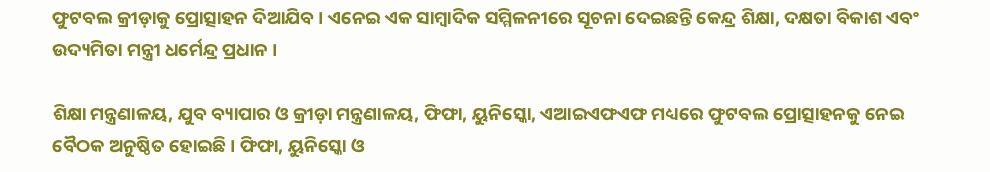ଫୁଟବଲ କ୍ରୀଡ଼ାକୁ ପ୍ରୋତ୍ସାହନ ଦିଆଯିବ । ଏନେଇ ଏକ ସାମ୍ବାଦିକ ସମ୍ମିଳନୀରେ ସୂଚନା ଦେଇଛନ୍ତି କେନ୍ଦ୍ର ଶିକ୍ଷା, ଦକ୍ଷତା ବିକାଶ ଏବଂ ଉଦ୍ୟମିତା ମନ୍ତ୍ରୀ ଧର୍ମେନ୍ଦ୍ର ପ୍ରଧାନ ।

ଶିକ୍ଷା ମନ୍ତ୍ରଣାଳୟ, ଯୁବ ବ୍ୟାପାର ଓ କ୍ରୀଡ଼ା ମନ୍ତ୍ରଣାଳୟ, ଫିଫା, ୟୁନିସ୍କୋ, ଏଆଇଏଫଏଫ ମଧ୍ୟରେ ଫୁଟବଲ ପ୍ରୋତ୍ସାହନକୁ ନେଇ ବୈଠକ ଅନୁଷ୍ଠିତ ହୋଇଛି । ଫିଫା, ୟୁନିସ୍କୋ ଓ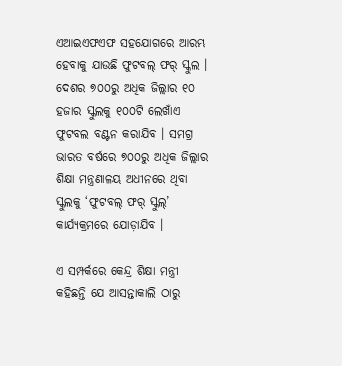ଏଆଇଏଫଏଫ ସହଯୋଗରେ ଆରମ୍ଭ ହେବାକୁ ଯାଉଛି ଫୁଟବଲ୍ ଫର୍ ସ୍କୁଲ । ଦେଶର ୭୦୦ରୁ ଅଧିକ ଜିଲ୍ଲାର ୧୦ ହଜାର ସ୍କୁଲକୁ ୧୦୦ଟି ଲେଖାଁଏ ଫୁଟବଲ ବଣ୍ଟନ କରାଯିବ । ସମଗ୍ର ଭାରତ ବର୍ଷରେ ୭୦୦ରୁ ଅଧିକ ଜିଲ୍ଲାର ଶିକ୍ଷା ମନ୍ତ୍ରଣାଳୟ ଅଧୀନରେ ଥିବା ସ୍କୁଲକୁ ‘ଫୁଟବଲ୍ ଫର୍ ସ୍କୁଲ୍’ କାର୍ଯ୍ୟକ୍ରମରେ ଯୋଡ଼ାଯିବ ।

ଏ ସମ୍ପର୍କରେ କେନ୍ଦ୍ର ଶିକ୍ଷା ମନ୍ତ୍ରୀ କହିଛନ୍ତି ଯେ ଆସନ୍ତାକାଲି ଠାରୁ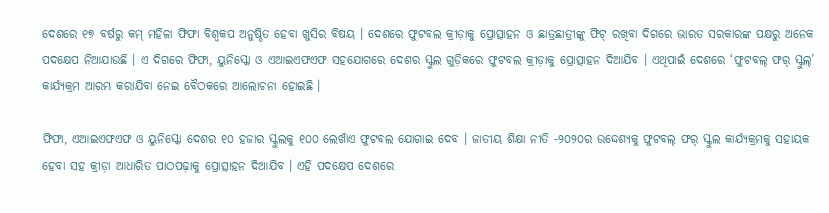ଦେଶରେ ୧୭ ବର୍ଷରୁ କମ୍ ମହିଳା ଫିଫା ବିଶ୍ବକପ ଅନୁଷ୍ଠିତ ହେବା ଖୁସିର ବିଷୟ । ଦେଶରେ ଫୁଟବଲ କ୍ରୀଡ଼ାକୁ ପ୍ରୋତ୍ସାହନ ଓ ଛାତ୍ରଛାତ୍ରୀଙ୍କୁ ଫିଟ୍ ରଖିବା ଦିଗରେ ଭାରତ ସରକାରଙ୍କ ପକ୍ଷରୁ ଅନେକ ପଦକ୍ଷେପ ନିଆଯାଉଛି । ଏ ଦିଗରେ ଫିଫା, ୟୁନିସ୍କୋ ଓ ଏଆଇଏଫଏଫ ସହଯୋଗରେ ଦେଶର ସ୍କୁଲ ଗୁଡ଼ିକରେ ଫୁଟବଲ କ୍ରୀଡ଼ାକୁ ପ୍ରୋତ୍ସାହନ ଦିଆଯିବ । ଏଥିପାଇଁ ଦେଶରେ ‘ଫୁଟବଲ୍ ଫର୍ ସ୍କୁଲ୍’ କାର୍ଯ୍ୟକ୍ରମ ଆରମ୍ଭ କରାଯିବା ନେଇ ବୈଠକରେ ଆଲୋଚନା ହୋଇଛି ।

ଫିଫା, ଏଆଇଏଫଏଫ ଓ ୟୁନିସ୍କୋ ଦେଶର ୧୦ ହଜାର ସ୍କୁଲକୁ ୧୦୦ ଲେଖାଁଏ ଫୁଟବଲ ଯୋଗାଇ ଦେବ । ଜାତୀୟ ଶିକ୍ଷା ନୀତି -୨୦୨୦ର ଉଦ୍ଦେଶ୍ୟକୁ ଫୁଟବଲ୍ ଫର୍ ସ୍କୁଲ କାର୍ଯ୍ୟକ୍ରମକୁ ସହାୟକ ହେବା ସହ କ୍ରୀଡ଼ା ଆଧାରିତ ପାଠପଢ଼ାକୁ ପ୍ରୋତ୍ସାହନ ଦିଆଯିବ । ଏହି ପଦକ୍ଷେପ ଦେଶରେ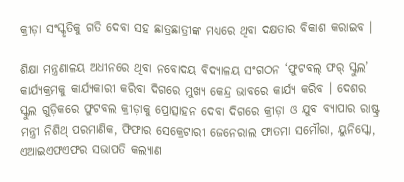କ୍ରୀଡ଼ା ସଂସ୍କୃତିକୁ ଗତି ଦେବା ସହ ଛାତ୍ରଛାତ୍ରୀଙ୍କ ମଧ୍ୟରେ ଥିବା ଦକ୍ଷତାର ବିକାଶ କରାଇବ ।

ଶିକ୍ଷା ମନ୍ତ୍ରଣାଳୟ ଅଧୀନରେ ଥିବା ନବୋଦୟ ବିଦ୍ୟାଳୟ ସଂଗଠନ ‘ଫୁଟବଲ୍ ଫର୍ ସ୍କୁଲ’ କାର୍ଯ୍ୟକ୍ରମକୁ କାର୍ଯ୍ୟକାରୀ କରିବା ଦିଗରେ ମୁଖ୍ୟ କେନ୍ଦ୍ର ଭାବରେ କାର୍ଯ୍ୟ କରିବ । ଦେଶର ସ୍କୁଲ ଗୁଡ଼ିକରେ ଫୁଟବଲ କ୍ରୀଡ଼ାକୁ ପ୍ରୋତ୍ସାହନ ଦେବା ଦିଗରେ କ୍ରୀଡ଼ା ଓ ଯୁବ ବ୍ୟାପାର ରାଷ୍ଟ୍ର ମନ୍ତ୍ରୀ ନିଶିଥ୍ ପରମାଣିକ, ଫିଫାର ସେକ୍ରେଟାରୀ ଜେନେରାଲ ଫାତମା ସମୌରା, ୟୁନିସ୍କୋ, ଏଆଇଏଫଏଫର ସଭାପତି କଲ୍ୟାଣ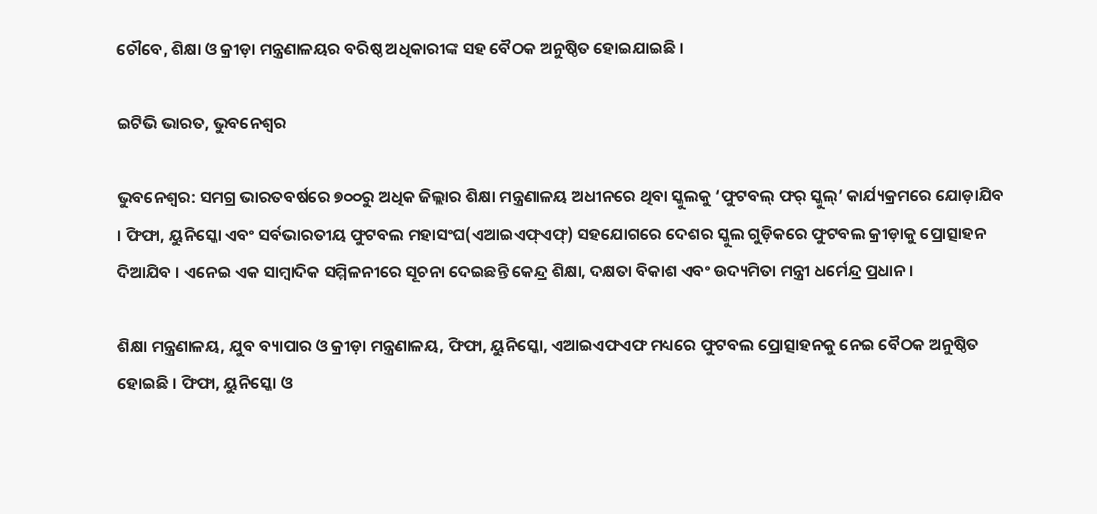ଚୌବେ, ଶିକ୍ଷା ଓ କ୍ରୀଡ଼ା ମନ୍ତ୍ରଣାଳୟର ବରିଷ୍ଠ ଅଧିକାରୀଙ୍କ ସହ ବୈଠକ ଅନୁଷ୍ଠିତ ହୋଇଯାଇଛି ।

ଇଟିଭି ଭାରତ, ଭୁବନେଶ୍ବର

ଭୁବନେଶ୍ବର: ସମଗ୍ର ଭାରତବର୍ଷରେ ୭୦୦ରୁ ଅଧିକ ଜିଲ୍ଲାର ଶିକ୍ଷା ମନ୍ତ୍ରଣାଳୟ ଅଧୀନରେ ଥିବା ସ୍କୁଲକୁ ‘ଫୁଟବଲ୍ ଫର୍ ସ୍କୁଲ୍’ କାର୍ଯ୍ୟକ୍ରମରେ ଯୋଡ଼ାଯିବ । ଫିଫା, ୟୁନିସ୍କୋ ଏବଂ ସର୍ବଭାରତୀୟ ଫୁଟବଲ ମହାସଂଘ(ଏଆଇଏଫ୍ଏଫ୍) ସହଯୋଗରେ ଦେଶର ସ୍କୁଲ ଗୁଡ଼ିକରେ ଫୁଟବଲ କ୍ରୀଡ଼ାକୁ ପ୍ରୋତ୍ସାହନ ଦିଆଯିବ । ଏନେଇ ଏକ ସାମ୍ବାଦିକ ସମ୍ମିଳନୀରେ ସୂଚନା ଦେଇଛନ୍ତି କେନ୍ଦ୍ର ଶିକ୍ଷା, ଦକ୍ଷତା ବିକାଶ ଏବଂ ଉଦ୍ୟମିତା ମନ୍ତ୍ରୀ ଧର୍ମେନ୍ଦ୍ର ପ୍ରଧାନ ।

ଶିକ୍ଷା ମନ୍ତ୍ରଣାଳୟ, ଯୁବ ବ୍ୟାପାର ଓ କ୍ରୀଡ଼ା ମନ୍ତ୍ରଣାଳୟ, ଫିଫା, ୟୁନିସ୍କୋ, ଏଆଇଏଫଏଫ ମଧ୍ୟରେ ଫୁଟବଲ ପ୍ରୋତ୍ସାହନକୁ ନେଇ ବୈଠକ ଅନୁଷ୍ଠିତ ହୋଇଛି । ଫିଫା, ୟୁନିସ୍କୋ ଓ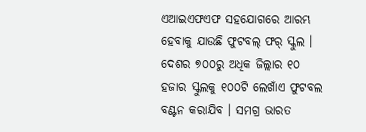ଏଆଇଏଫଏଫ ସହଯୋଗରେ ଆରମ୍ଭ ହେବାକୁ ଯାଉଛି ଫୁଟବଲ୍ ଫର୍ ସ୍କୁଲ । ଦେଶର ୭୦୦ରୁ ଅଧିକ ଜିଲ୍ଲାର ୧୦ ହଜାର ସ୍କୁଲକୁ ୧୦୦ଟି ଲେଖାଁଏ ଫୁଟବଲ ବଣ୍ଟନ କରାଯିବ । ସମଗ୍ର ଭାରତ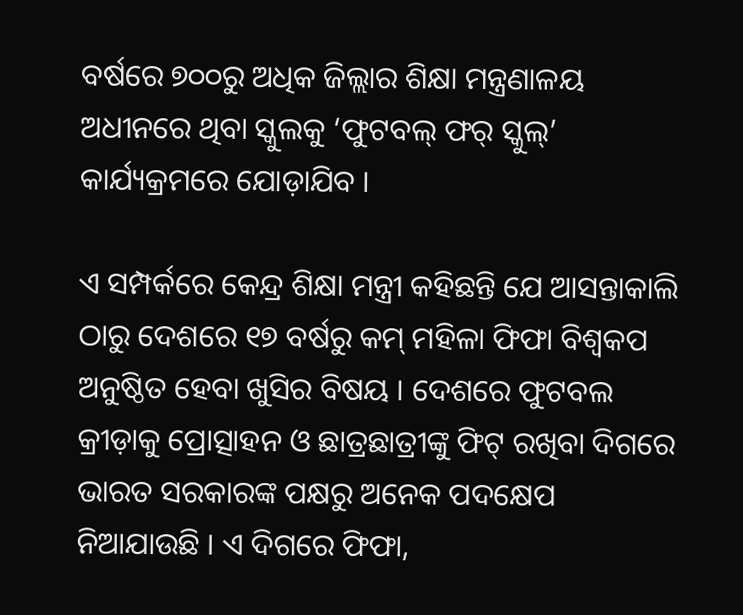ବର୍ଷରେ ୭୦୦ରୁ ଅଧିକ ଜିଲ୍ଲାର ଶିକ୍ଷା ମନ୍ତ୍ରଣାଳୟ ଅଧୀନରେ ଥିବା ସ୍କୁଲକୁ ‘ଫୁଟବଲ୍ ଫର୍ ସ୍କୁଲ୍’ କାର୍ଯ୍ୟକ୍ରମରେ ଯୋଡ଼ାଯିବ ।

ଏ ସମ୍ପର୍କରେ କେନ୍ଦ୍ର ଶିକ୍ଷା ମନ୍ତ୍ରୀ କହିଛନ୍ତି ଯେ ଆସନ୍ତାକାଲି ଠାରୁ ଦେଶରେ ୧୭ ବର୍ଷରୁ କମ୍ ମହିଳା ଫିଫା ବିଶ୍ବକପ ଅନୁଷ୍ଠିତ ହେବା ଖୁସିର ବିଷୟ । ଦେଶରେ ଫୁଟବଲ କ୍ରୀଡ଼ାକୁ ପ୍ରୋତ୍ସାହନ ଓ ଛାତ୍ରଛାତ୍ରୀଙ୍କୁ ଫିଟ୍ ରଖିବା ଦିଗରେ ଭାରତ ସରକାରଙ୍କ ପକ୍ଷରୁ ଅନେକ ପଦକ୍ଷେପ ନିଆଯାଉଛି । ଏ ଦିଗରେ ଫିଫା,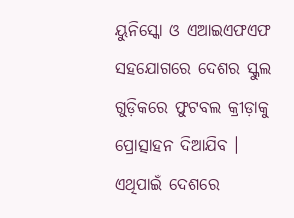ୟୁନିସ୍କୋ ଓ ଏଆଇଏଫଏଫ ସହଯୋଗରେ ଦେଶର ସ୍କୁଲ ଗୁଡ଼ିକରେ ଫୁଟବଲ କ୍ରୀଡ଼ାକୁ ପ୍ରୋତ୍ସାହନ ଦିଆଯିବ । ଏଥିପାଇଁ ଦେଶରେ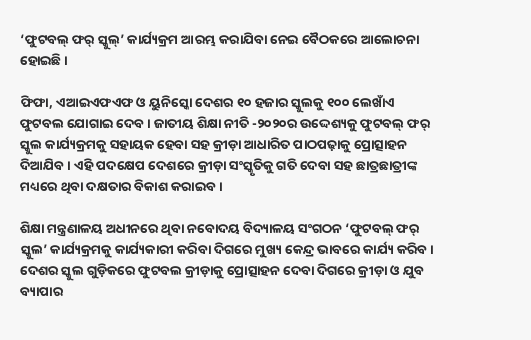‘ଫୁଟବଲ୍ ଫର୍ ସ୍କୁଲ୍’ କାର୍ଯ୍ୟକ୍ରମ ଆରମ୍ଭ କରାଯିବା ନେଇ ବୈଠକରେ ଆଲୋଚନା ହୋଇଛି ।

ଫିଫା, ଏଆଇଏଫଏଫ ଓ ୟୁନିସ୍କୋ ଦେଶର ୧୦ ହଜାର ସ୍କୁଲକୁ ୧୦୦ ଲେଖାଁଏ ଫୁଟବଲ ଯୋଗାଇ ଦେବ । ଜାତୀୟ ଶିକ୍ଷା ନୀତି -୨୦୨୦ର ଉଦ୍ଦେଶ୍ୟକୁ ଫୁଟବଲ୍ ଫର୍ ସ୍କୁଲ କାର୍ଯ୍ୟକ୍ରମକୁ ସହାୟକ ହେବା ସହ କ୍ରୀଡ଼ା ଆଧାରିତ ପାଠପଢ଼ାକୁ ପ୍ରୋତ୍ସାହନ ଦିଆଯିବ । ଏହି ପଦକ୍ଷେପ ଦେଶରେ କ୍ରୀଡ଼ା ସଂସ୍କୃତିକୁ ଗତି ଦେବା ସହ ଛାତ୍ରଛାତ୍ରୀଙ୍କ ମଧ୍ୟରେ ଥିବା ଦକ୍ଷତାର ବିକାଶ କରାଇବ ।

ଶିକ୍ଷା ମନ୍ତ୍ରଣାଳୟ ଅଧୀନରେ ଥିବା ନବୋଦୟ ବିଦ୍ୟାଳୟ ସଂଗଠନ ‘ଫୁଟବଲ୍ ଫର୍ ସ୍କୁଲ’ କାର୍ଯ୍ୟକ୍ରମକୁ କାର୍ଯ୍ୟକାରୀ କରିବା ଦିଗରେ ମୁଖ୍ୟ କେନ୍ଦ୍ର ଭାବରେ କାର୍ଯ୍ୟ କରିବ । ଦେଶର ସ୍କୁଲ ଗୁଡ଼ିକରେ ଫୁଟବଲ କ୍ରୀଡ଼ାକୁ ପ୍ରୋତ୍ସାହନ ଦେବା ଦିଗରେ କ୍ରୀଡ଼ା ଓ ଯୁବ ବ୍ୟାପାର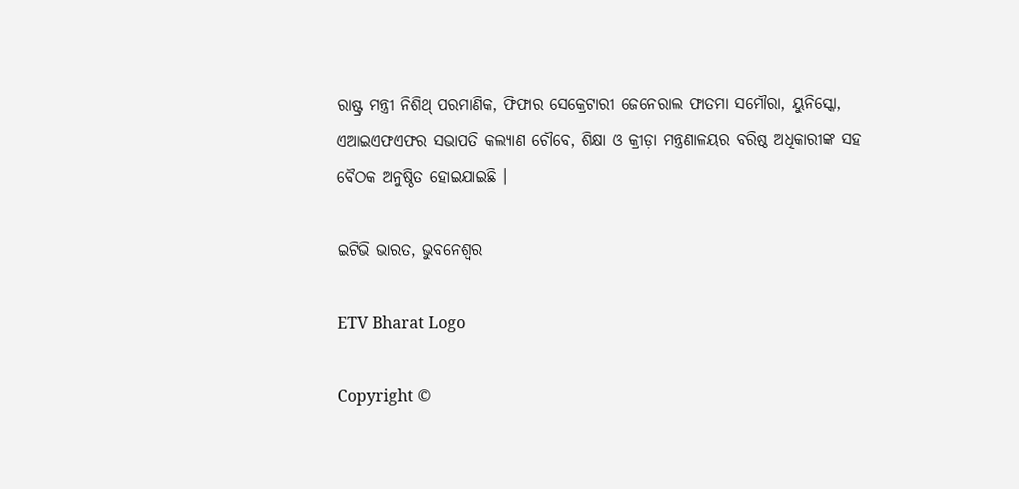ରାଷ୍ଟ୍ର ମନ୍ତ୍ରୀ ନିଶିଥ୍ ପରମାଣିକ, ଫିଫାର ସେକ୍ରେଟାରୀ ଜେନେରାଲ ଫାତମା ସମୌରା, ୟୁନିସ୍କୋ, ଏଆଇଏଫଏଫର ସଭାପତି କଲ୍ୟାଣ ଚୌବେ, ଶିକ୍ଷା ଓ କ୍ରୀଡ଼ା ମନ୍ତ୍ରଣାଳୟର ବରିଷ୍ଠ ଅଧିକାରୀଙ୍କ ସହ ବୈଠକ ଅନୁଷ୍ଠିତ ହୋଇଯାଇଛି ।

ଇଟିଭି ଭାରତ, ଭୁବନେଶ୍ବର

ETV Bharat Logo

Copyright ©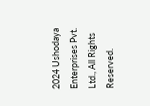2024 Ushodaya Enterprises Pvt. Ltd., All Rights Reserved.